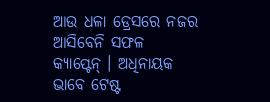ଆଉ ଧଳା ଡ୍ରେସରେ ନଜର ଆସିବେନି ସଫଳ କ୍ୟାପ୍ଟେନ୍ । ଅଧିନାୟକ ଭାବେ ଟେଷ୍ଟ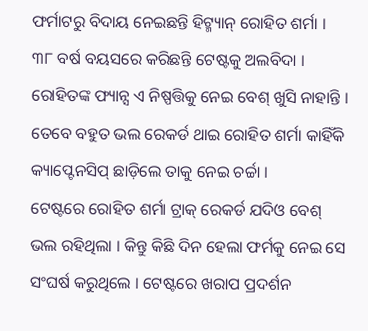ଫର୍ମାଟରୁ ବିଦାୟ ନେଇଛନ୍ତି ହିଟ୍ମ୍ୟାନ୍ ରୋହିତ ଶର୍ମା । ୩୮ ବର୍ଷ ବୟସରେ କରିଛନ୍ତି ଟେଷ୍ଟକୁ ଅଲବିଦା । ରୋହିତଙ୍କ ଫ୍ୟାନ୍ସ ଏ ନିଷ୍ପତ୍ତିକୁ ନେଇ ବେଶ୍ ଖୁସି ନାହାନ୍ତି । ତେବେ ବହୁତ ଭଲ ରେକର୍ଡ ଥାଇ ରୋହିତ ଶର୍ମା କାହିଁକି କ୍ୟାପ୍ଟେନସିପ୍ ଛାଡ଼ିଲେ ତାକୁ ନେଇ ଚର୍ଚ୍ଚା ।
ଟେଷ୍ଟରେ ରୋହିତ ଶର୍ମା ଟ୍ରାକ୍ ରେକର୍ଡ ଯଦିଓ ବେଶ୍ ଭଲ ରହିଥିଲା । କିନ୍ତୁ କିଛି ଦିନ ହେଲା ଫର୍ମକୁ ନେଇ ସେ ସଂଘର୍ଷ କରୁଥିଲେ । ଟେଷ୍ଟରେ ଖରାପ ପ୍ରଦର୍ଶନ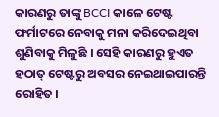କାରଣରୁ ତାଙ୍କୁ BCCI କାଳେ ଟେଷ୍ଟ ଫର୍ମାଟରେ ନେବାକୁ ମନା କରିଦେଇଥିବା ଶୁଣିବାକୁ ମିଳୁଛି । ସେହି କାରଣରୁ ହୁଏତ ହଠାତ୍ ଟେଷ୍ଟରୁ ଅବସର ନେଇଥାଇପାରନ୍ତି ରୋହିତ ।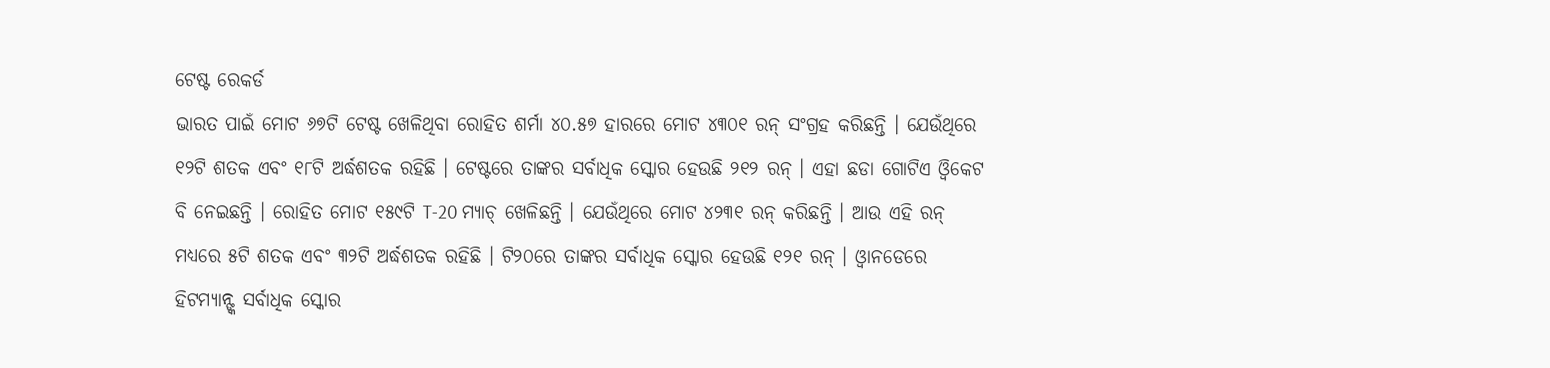ଟେଷ୍ଟ ରେକର୍ଡ
ଭାରତ ପାଇଁ ମୋଟ ୬୭ଟି ଟେଷ୍ଟ ଖେଳିଥିବା ରୋହିତ ଶର୍ମା ୪୦.୫୭ ହାରରେ ମୋଟ ୪୩୦୧ ରନ୍ ସଂଗ୍ରହ କରିଛନ୍ତି । ଯେଉଁଥିରେ ୧୨ଟି ଶତକ ଏବଂ ୧୮ଟି ଅର୍ଦ୍ଧଶତକ ରହିଛି । ଟେଷ୍ଟରେ ତାଙ୍କର ସର୍ବାଧିକ ସ୍କୋର ହେଉଛି ୨୧୨ ରନ୍ । ଏହା ଛଡା ଗୋଟିଏ ଓ୍ୱିକେଟ ବି ନେଇଛନ୍ତି । ରୋହିତ ମୋଟ ୧୫୯ଟି T-20 ମ୍ୟାଚ୍ ଖେଳିଛନ୍ତି । ଯେଉଁଥିରେ ମୋଟ ୪୨୩୧ ରନ୍ କରିଛନ୍ତି । ଆଉ ଏହି ରନ୍ ମଧ୍ୟରେ ୫ଟି ଶତକ ଏବଂ ୩୨ଟି ଅର୍ଦ୍ଧଶତକ ରହିଛି । ଟି୨୦ରେ ତାଙ୍କର ସର୍ବାଧିକ ସ୍କୋର ହେଉଛି ୧୨୧ ରନ୍ । ଓ୍ୱାନଡେରେ ହିଟମ୍ୟାନ୍ଙ୍କ ସର୍ବାଧିକ ସ୍କୋର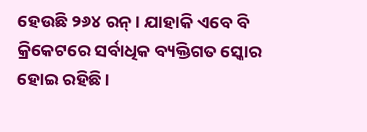ହେଉଛି ୨୬୪ ରନ୍ । ଯାହାକି ଏବେ ବି କ୍ରିକେଟରେ ସର୍ବାଧିକ ବ୍ୟକ୍ତିଗତ ସ୍କୋର ହୋଇ ରହିଛି ।